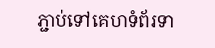ភ្ជាប់ទៅគេហទំព័រទា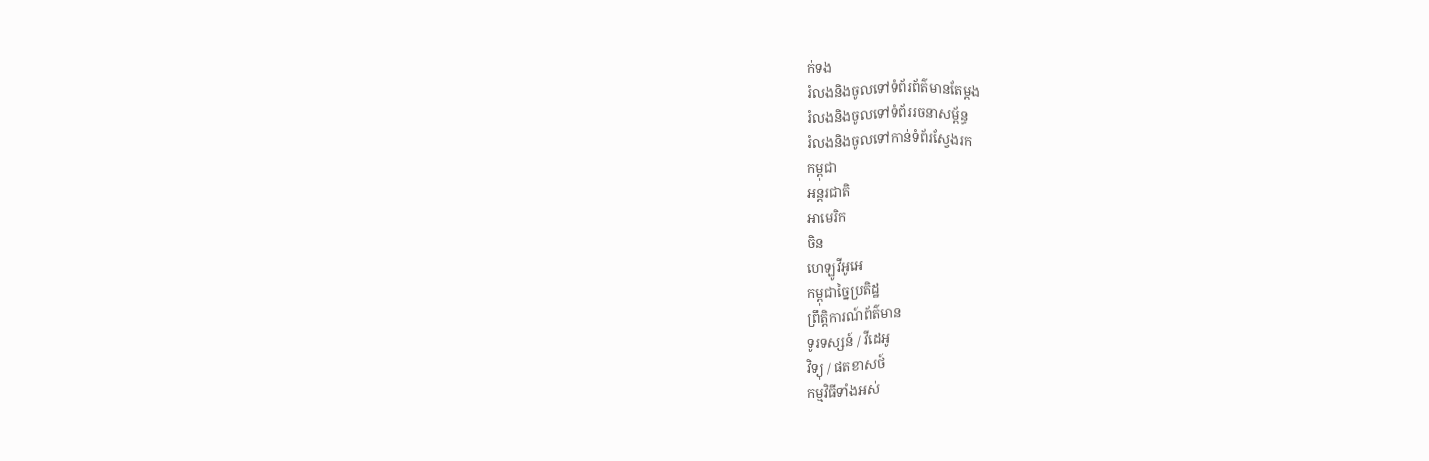ក់ទង
រំលងនិងចូលទៅទំព័រព័ត៌មានតែម្តង
រំលងនិងចូលទៅទំព័ររចនាសម្ព័ន្ធ
រំលងនិងចូលទៅកាន់ទំព័រស្វែងរក
កម្ពុជា
អន្តរជាតិ
អាមេរិក
ចិន
ហេឡូវីអូអេ
កម្ពុជាច្នៃប្រតិដ្ឋ
ព្រឹត្តិការណ៍ព័ត៌មាន
ទូរទស្សន៍ / វីដេអូ
វិទ្យុ / ផតខាសថ៍
កម្មវិធីទាំងអស់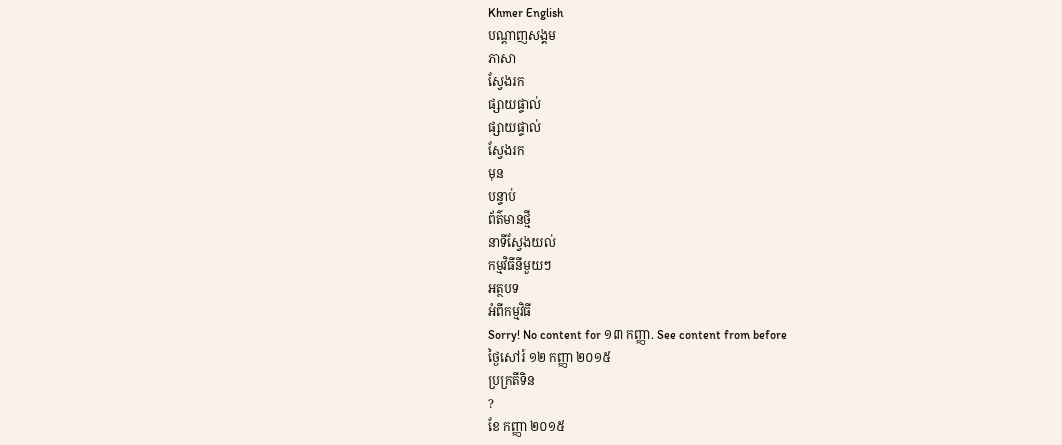Khmer English
បណ្តាញសង្គម
ភាសា
ស្វែងរក
ផ្សាយផ្ទាល់
ផ្សាយផ្ទាល់
ស្វែងរក
មុន
បន្ទាប់
ព័ត៌មានថ្មី
នាទីស្វែងយល់
កម្មវិធីនីមួយៗ
អត្ថបទ
អំពីកម្មវិធី
Sorry! No content for ១៣ កញ្ញា. See content from before
ថ្ងៃសៅរ៍ ១២ កញ្ញា ២០១៥
ប្រក្រតីទិន
?
ខែ កញ្ញា ២០១៥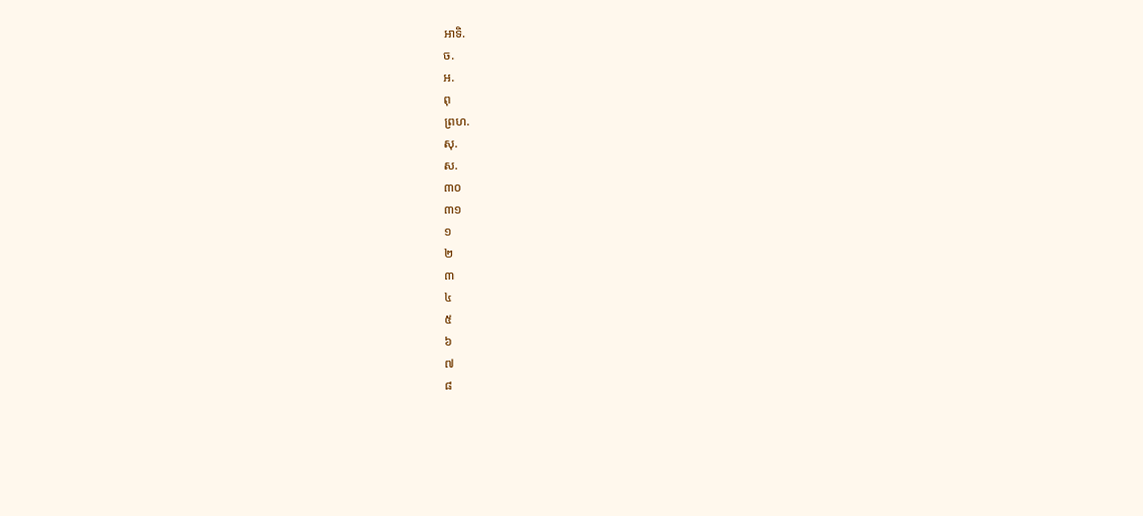អាទិ.
ច.
អ.
ពុ
ព្រហ.
សុ.
ស.
៣០
៣១
១
២
៣
៤
៥
៦
៧
៨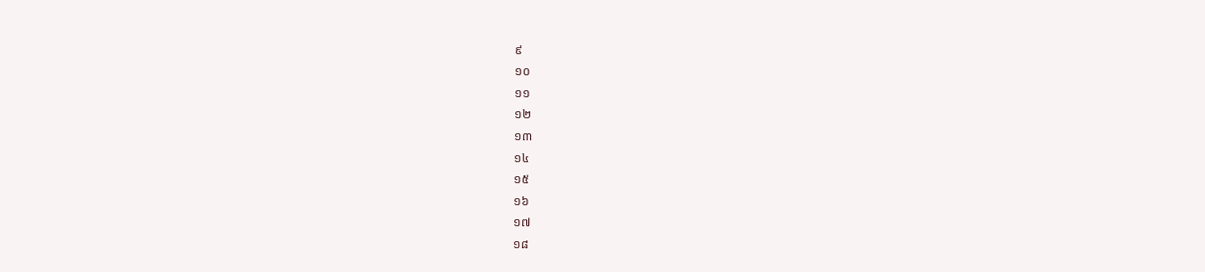៩
១០
១១
១២
១៣
១៤
១៥
១៦
១៧
១៨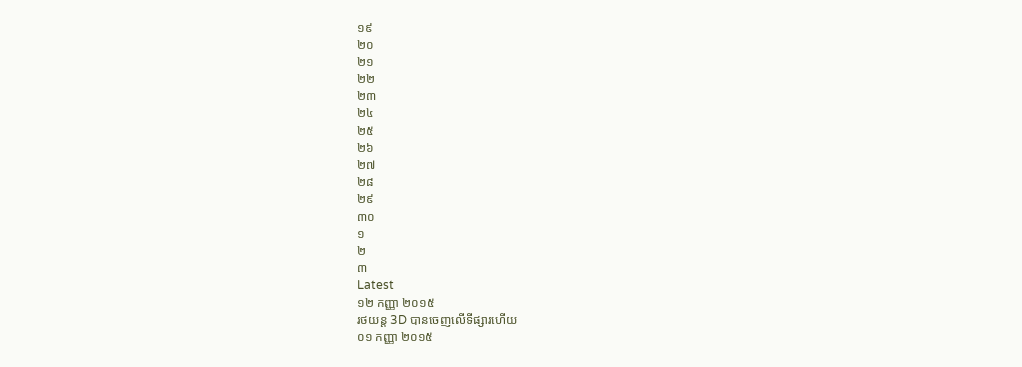១៩
២០
២១
២២
២៣
២៤
២៥
២៦
២៧
២៨
២៩
៣០
១
២
៣
Latest
១២ កញ្ញា ២០១៥
រថយន្ត 3D បានចេញលើទីផ្សារហើយ
០១ កញ្ញា ២០១៥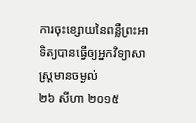ការចុះខ្សោយនៃពន្លឺព្រះអាទិត្យបានធ្វើឲ្យអ្នកវិទ្យាសាស្ត្រមានចម្ងល់
២៦ សីហា ២០១៥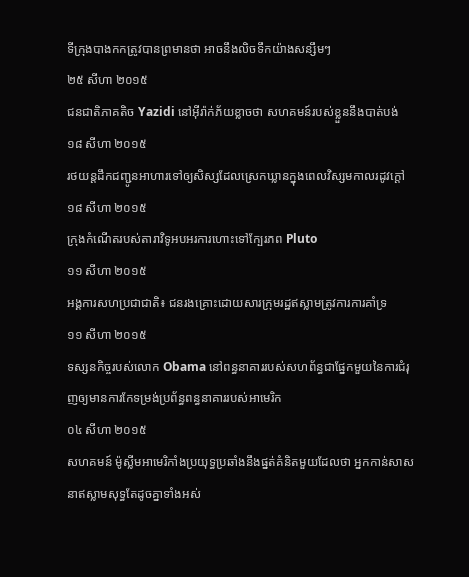ទីក្រុងបាងកកត្រូវបានព្រមានថា អាចនឹងលិចទឹកយ៉ាងសន្សឹមៗ
២៥ សីហា ២០១៥
ជនជាតិភាគតិច Yazidi នៅអ៊ីរ៉ាក់ភ័យខ្លាចថា សហគមន៍របស់ខ្លួននឹងបាត់បង់
១៨ សីហា ២០១៥
រថយន្តដឹកជញ្ជូនអាហារទៅឲ្យសិស្សដែលស្រេកឃ្លានក្នុងពេលវិស្សមកាលរដូវក្តៅ
១៨ សីហា ២០១៥
ក្រុងកំណើតរបស់តារាវិទូអបអរការហោះទៅក្បែរភព Pluto
១១ សីហា ២០១៥
អង្គការសហប្រជាជាតិ៖ ជនរងគ្រោះដោយសារក្រុមរដ្ឋឥស្លាមត្រូវការការគាំទ្រ
១១ សីហា ២០១៥
ទស្សនកិច្ចរបស់លោក Obama នៅពន្ធនាគាររបស់សហព័ន្ធជាផ្នែកមួយនៃការជំរុញឲ្យមានការកែទម្រង់ប្រព័ន្ធពន្ធនាគាររបស់អាមេរិក
០៤ សីហា ២០១៥
សហគមន៍ ម៉ូស្លីមអាមេរិកាំងប្រយុទ្ធប្រឆាំងនឹងផ្នត់គំនិតមួយដែលថា អ្នកកាន់សាសនាឥស្លាមសុទ្ធតែដូចគ្នាទាំងអស់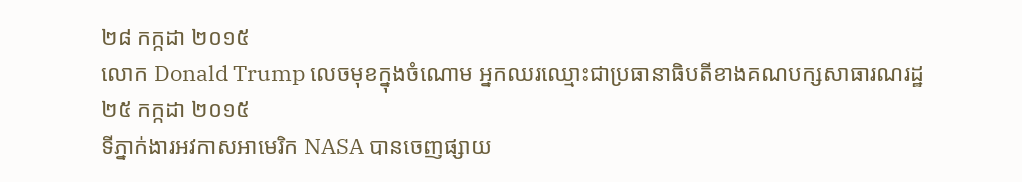២៨ កក្កដា ២០១៥
លោក Donald Trump លេចមុខក្នុងចំណោម អ្នកឈរឈ្មោះជាប្រធានាធិបតីខាងគណបក្សសាធារណរដ្ឋ
២៥ កក្កដា ២០១៥
ទីភ្នាក់ងារអវកាសអាមេរិក NASA បានចេញផ្សាយ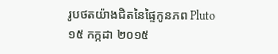រូបថតយ៉ាងជិតនៃផ្ទៃកូនភព Pluto
១៥ កក្កដា ២០១៥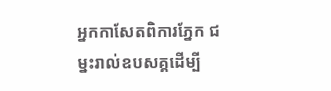អ្នកកាសែតពិការភ្នែក ជម្នះរាល់ឧបសគ្គដើម្បី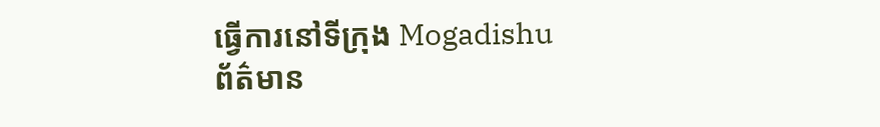ធ្វើការនៅទីក្រុង Mogadishu
ព័ត៌មាន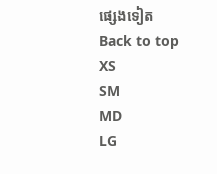ផ្សេងទៀត
Back to top
XS
SM
MD
LG